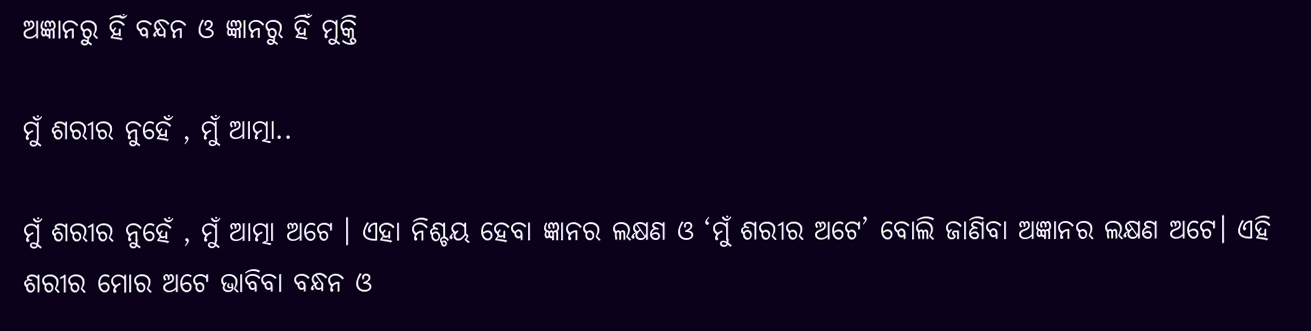ଅଜ୍ଞାନରୁ ହିଁ ବନ୍ଧନ ଓ ଜ୍ଞାନରୁ ହିଁ ମୁକ୍ତି

ମୁଁ ଶରୀର ନୁହେଁ , ମୁଁ ଆତ୍ମା..

ମୁଁ ଶରୀର ନୁହେଁ , ମୁଁ ଆତ୍ମା ଅଟେ । ଏହା ନିଶ୍ଚୟ ହେବା ଜ୍ଞାନର ଲକ୍ଷଣ ଓ ‘ମୁଁ ଶରୀର ଅଟେ’ ବୋଲି ଜାଣିବା ଅଜ୍ଞାନର ଲକ୍ଷଣ ଅଟେ। ଏହି ଶରୀର ମୋର ଅଟେ ଭାବିବା ବନ୍ଧନ ଓ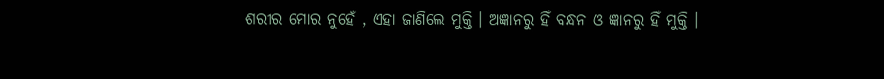ଶରୀର ମୋର ନୁହେଁ , ଏହା ଜାଣିଲେ ମୁକ୍ତି । ଅଜ୍ଞାନରୁ ହିଁ ବନ୍ଧନ ଓ ଜ୍ଞାନରୁ ହିଁ ମୁକ୍ତି ।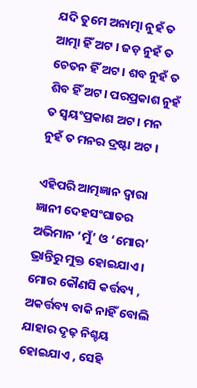ଯଦି ତୁମେ ଅନାତ୍ମା ନୁହଁ ତ ଆତ୍ମା ହିଁ ଅଟ । ଜଡ଼ ନୁହଁ ତ ଚେତନ ହିଁ ଅଟ । ଶବ ନୁହଁ ତ ଶିବ ହିଁ ଅଟ। ପରପ୍ରକାଶ ନୁହଁ ତ ସ୍ୱୟଂପ୍ରକାଶ ଅଟ । ମନ ନୁହଁ ତ ମନର ଦ୍ରଷ୍ଟା ଅଟ ।

ଏହିପରି ଆତ୍ମଜ୍ଞାନ ଦ୍ୱାରା ଜ୍ଞାନୀ ଦେହସଂଘାତର ଅଭିମାନ ‘ମୁଁ’ ଓ ‘ମୋର’ ଭ୍ରାନ୍ତିରୁ ମୁକ୍ତ ହୋଇଯାଏ । ମୋର କୌଣସି କର୍ତ୍ତବ୍ୟ , ଅକର୍ତ୍ତବ୍ୟ ବାକି ନାହିଁ ବୋଲି ଯାହାର ଦୃଢ଼ ନିଶ୍ଚୟ ହୋଇଯାଏ , ସେହି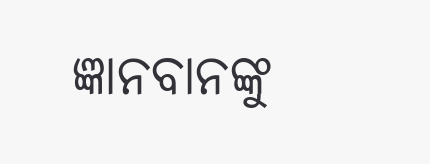ଜ୍ଞାନବାନଙ୍କୁ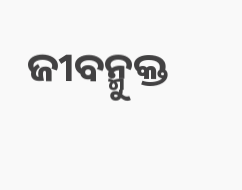ଜୀବନ୍ମୁକ୍ତ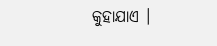କୁହାଯାଏ ।